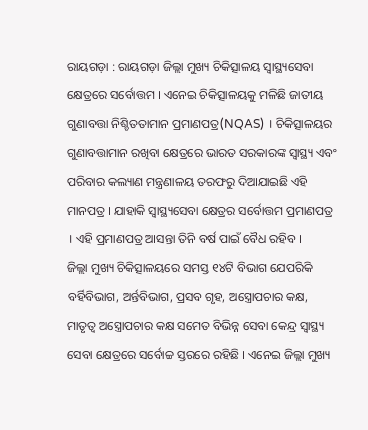ରାୟଗଡ଼ା : ରାୟଗଡ଼ା ଜିଲ୍ଲା ମୁଖ୍ୟ ଚିକିତ୍ସାଳୟ ସ୍ୱାସ୍ଥ୍ୟସେବା କ୍ଷେତ୍ରରେ ସର୍ବୋତ୍ତମ । ଏନେଇ ଚିକିତ୍ସାଳୟକୁ ମଳିଛି ଜାତୀୟ ଗୁଣାବତ୍ତା ନିଶ୍ଚିତତାମାନ ପ୍ରମାଣପତ୍ର(NQAS) । ଚିକିତ୍ସାଳୟର ଗୁଣାବତ୍ତାମାନ ରଖିବା କ୍ଷେତ୍ରରେ ଭାରତ ସରକାରଙ୍କ ସ୍ୱାସ୍ଥ୍ୟ ଏବଂ ପରିବାର କଲ୍ୟାଣ ମନ୍ତ୍ରଣାଳୟ ତରଫରୁ ଦିଆଯାଇଛି ଏହି ମାନପତ୍ର । ଯାହାକି ସ୍ୱାସ୍ଥ୍ୟସେବା କ୍ଷେତ୍ରର ସର୍ବୋତ୍ତମ ପ୍ରମାଣପତ୍ର । ଏହି ପ୍ରମାଣପତ୍ର ଆସନ୍ତା ତିନି ବର୍ଷ ପାଇଁ ବୈଧ ରହିବ ।
ଜିଲ୍ଲା ମୁଖ୍ୟ ଚିକିତ୍ସାଳୟରେ ସମସ୍ତ ୧୪ଟି ବିଭାଗ ଯେପରିକି ବର୍ହିବିଭାଗ, ଅର୍ନ୍ତବିଭାଗ, ପ୍ରସବ ଗୃହ, ଅସ୍ତ୍ରୋପଚାର କକ୍ଷ, ମାତୃତ୍ୱ ଅସ୍ତ୍ରୋପଚାର କକ୍ଷ ସମେତ ବିଭିନ୍ନ ସେବା କେନ୍ଦ୍ର ସ୍ୱାସ୍ଥ୍ୟ ସେବା କ୍ଷେତ୍ରରେ ସର୍ବୋଚ୍ଚ ସ୍ତରରେ ରହିଛି । ଏନେଇ ଜିଲ୍ଲା ମୁଖ୍ୟ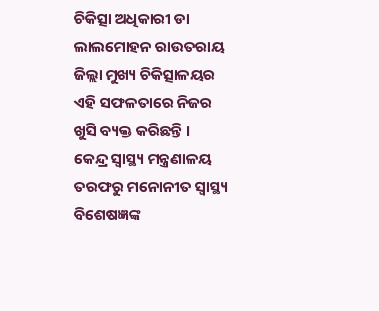ଚିକିତ୍ସା ଅଧିକାରୀ ଡା ଲାଲମୋହନ ରାଉତରାୟ ଜିଲ୍ଲା ମୁଖ୍ୟ ଚିକିତ୍ସାଳୟର ଏହି ସଫଳତାରେ ନିଜର ଖୁସି ବ୍ୟକ୍ତ କରିଛନ୍ତି ।
କେନ୍ଦ୍ର ସ୍ୱାସ୍ଥ୍ୟ ମନ୍ତ୍ରଣାଳୟ ତରଫରୁ ମନୋନୀତ ସ୍ୱାସ୍ଥ୍ୟ ବିଶେଷଜ୍ଞଙ୍କ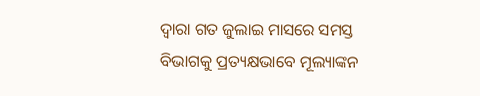ଦ୍ୱାରା ଗତ ଜୁଲାଇ ମାସରେ ସମସ୍ତ ବିଭାଗକୁ ପ୍ରତ୍ୟକ୍ଷଭାବେ ମୂଲ୍ୟାଙ୍କନ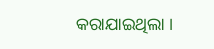କରାଯାଇଥିଲା ।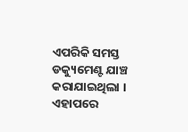ଏପରିକି ସମସ୍ତ ଡକ୍ୟୁମେଣ୍ଟ ଯାଞ୍ଚ କରାଯାଇଥିଲା । ଏହାପରେ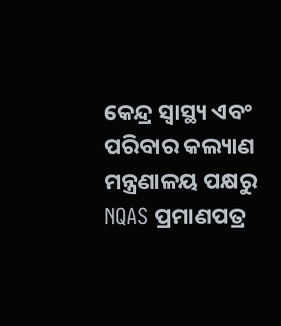କେନ୍ଦ୍ର ସ୍ୱାସ୍ଥ୍ୟ ଏବଂ ପରିବାର କଲ୍ୟାଣ ମନ୍ତ୍ରଣାଳୟ ପକ୍ଷରୁ NQAS ପ୍ରମାଣପତ୍ର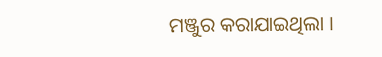ମଞ୍ଜୁର କରାଯାଇଥିଲା ।